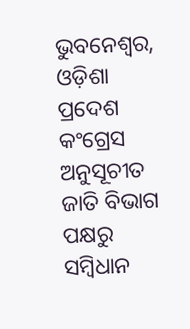ଭୁବନେଶ୍ୱର, ଓଡ଼ିଶା ପ୍ରଦେଶ କଂଗ୍ରେସ ଅନୁସୂଚୀତ ଜାତି ବିଭାଗ ପକ୍ଷରୁ ସମ୍ବିଧାନ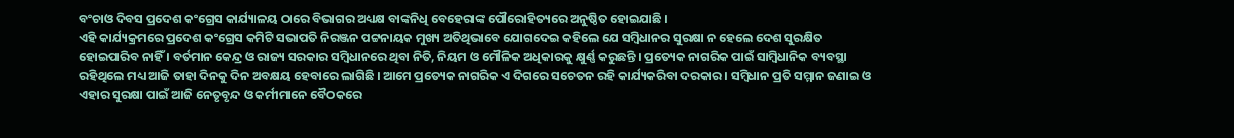ବଂଚାଓ ଦିବସ ପ୍ରଦେଶ କଂଗ୍ରେସ କାର୍ଯ୍ୟାଳୟ ଠାରେ ବିଭାଗର ଅଧ୍ୟକ୍ଷ ବାଙ୍କନିଧି ବେହେରାଙ୍କ ପୌରୋହିତ୍ୟରେ ଅନୁଷ୍ଠିତ ହୋଇଯାଛି ।
ଏହି କାର୍ଯ୍ୟକ୍ରମରେ ପ୍ରଦେଶ କଂଗ୍ରେସ କମିଟି ସଭାପତି ନିରଞ୍ଜନ ପଟ୍ଟନାୟକ ମୁଖ୍ୟ ଅତିଥିଭାବେ ଯୋଗଦେଇ କହିଲେ ଯେ ସମ୍ବିଧାନର ସୁରକ୍ଷା ନ ହେଲେ ଦେଶ ସୁରକ୍ଷିତ ହୋଇପାରିବ ନାହିଁ । ବର୍ତମାନ କେନ୍ଦ୍ର ଓ ରାଜ୍ୟ ସରକାର ସମ୍ବିଧାନରେ ଥିବା ନିତି, ନିୟମ ଓ ମୌଳିକ ଅଧିକାରକୁ କ୍ଷୁର୍ଣ୍ଣ କରୁଛନ୍ତି । ପ୍ରତ୍ୟେକ ନାଗରିକ ପାଇଁ ସାମ୍ବିଧାନିକ ବ୍ୟବସ୍ଥା ରହିଥିଲେ ମଧ୍ୟ ଆଜି ତାହା ଦିନକୁ ଦିନ ଅବକ୍ଷୟ ହେବାରେ ଲାଗିଛି । ଆମେ ପ୍ରତ୍ୟେକ ନାଗରିକ ଏ ଦିଗରେ ସଚେତନ ରହି କାର୍ଯ୍ୟକରିବା ଦରକାର । ସମ୍ବିଧାନ ପ୍ରତି ସମ୍ମାନ ଜଣାଇ ଓ ଏହାର ସୁରକ୍ଷା ପାଇଁ ଆଜି ନେତୃବୃନ୍ଦ ଓ କର୍ମୀମାନେ ବୈଠକରେ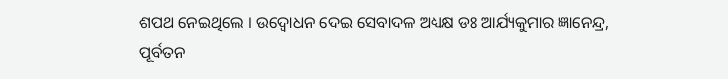ଶପଥ ନେଇଥିଲେ । ଉଦ୍ବୋଧନ ଦେଇ ସେବାଦଳ ଅଧ୍ୟକ୍ଷ ଡଃ ଆର୍ଯ୍ୟକୁମାର ଜ୍ଞାନେନ୍ଦ୍ର, ପୂର୍ବତନ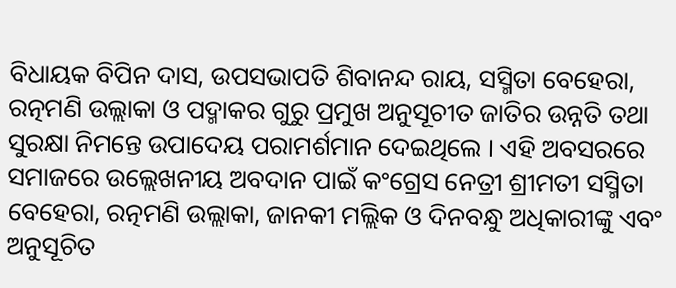ବିଧାୟକ ବିପିନ ଦାସ, ଉପସଭାପତି ଶିବାନନ୍ଦ ରାୟ, ସସ୍ମିତା ବେହେରା, ରତ୍ନମଣି ଉଲ୍ଲାକା ଓ ପଦ୍ମାକର ଗୁରୁ ପ୍ରମୁଖ ଅନୁସୂଚୀତ ଜାତିର ଉନ୍ନତି ତଥା ସୁରକ୍ଷା ନିମନ୍ତେ ଉପାଦେୟ ପରାମର୍ଶମାନ ଦେଇଥିଲେ । ଏହି ଅବସରରେ ସମାଜରେ ଉଲ୍ଲେଖନୀୟ ଅବଦାନ ପାଇଁ କଂଗ୍ରେସ ନେତ୍ରୀ ଶ୍ରୀମତୀ ସସ୍ମିତା ବେହେରା, ରତ୍ନମଣି ଉଲ୍ଲାକା, ଜାନକୀ ମଲ୍ଲିକ ଓ ଦିନବନ୍ଧୁ ଅଧିକାରୀଙ୍କୁ ଏବଂ ଅନୁସୂଚିତ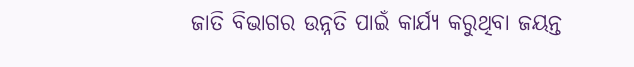ଜାତି ବିଭାଗର ଉନ୍ନତି ପାଇଁ କାର୍ଯ୍ୟ କରୁଥିବା ଜୟନ୍ତ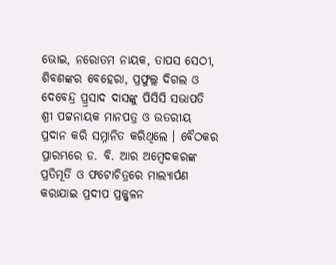ଭୋଇ, ନରୋତମ ନାୟକ, ତାପସ ସେଠୀ, ଶିବଶଙ୍କର ବେହେରା, ପ୍ରଫୁଲ୍ଲ ଦିଗଲ ଓ ଦେବେନ୍ଦ୍ର ପ୍ର୍ରସାଦ ଦାସଙ୍କୁ ପିସିସି ସଭାପତି ଶ୍ରୀ ପଟ୍ଟନାୟକ ମାନପତ୍ର ଓ ଉତରୀୟ ପ୍ରଦାନ କରି ସମ୍ନାନିତ କରିଥିଲେ । ବୈଠକର ପ୍ରାରମ୍ଭରେ ଡ. ବି. ଆର ଅମ୍ବେଦକରଙ୍କ ପ୍ରତିମୂର୍ତି ଓ ଫଟୋଚିତ୍ରରେ ମାଲ୍ୟାର୍ପଣ କରାଯାଇ ପ୍ରଦୀପ ପ୍ରଜ୍ଜ୍ୱଳନ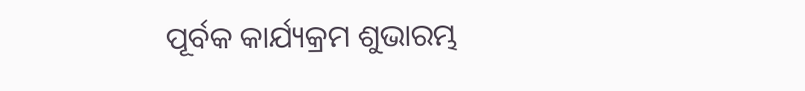ପୂର୍ବକ କାର୍ଯ୍ୟକ୍ରମ ଶୁଭାରମ୍ଭ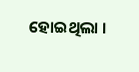ହୋଇଥିଲା ।